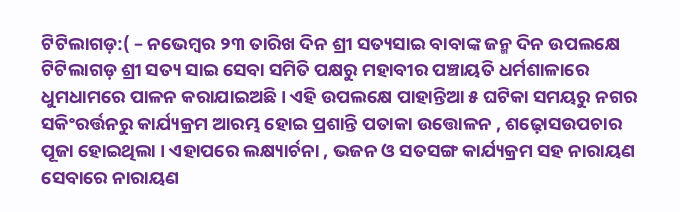ଟିଟିଲାଗଡ଼:( – ନଭେମ୍ବର ୨୩ ତାରିଖ ଦିନ ଶ୍ରୀ ସତ୍ୟସାଇ ବାବାଙ୍କ ଜନ୍ମ ଦିନ ଉପଲକ୍ଷେ ଟିଟିଲାଗଡ଼ ଶ୍ରୀ ସତ୍ୟ ସାଇ ସେବା ସମିତି ପକ୍ଷରୁ ମହାବୀର ପଞ୍ଚାୟତି ଧର୍ମଶାଳାରେ ଧୁମଧାମରେ ପାଳନ କରାଯାଇଅଛି। ଏହି ଉପଲକ୍ଷେ ପାହାନ୍ତିଆ ୫ ଘଟିକା ସମୟରୁ ନଗର ସକିଂରର୍ତ୍ତନରୁ କାର୍ଯ୍ୟକ୍ରମ ଆରମ୍ଭ ହୋଇ ପ୍ରଶାନ୍ତି ପତାକା ଉତ୍ତୋଳନ , ଶଢ଼ୋସଉପଚାର ପୂଜା ହୋଇଥିଲା । ଏହାପରେ ଲକ୍ଷ୍ୟାର୍ଚନା , ଭଜନ ଓ ସତସଙ୍ଗ କାର୍ଯ୍ୟକ୍ରମ ସହ ନାରାୟଣ ସେବାରେ ନାରାୟଣ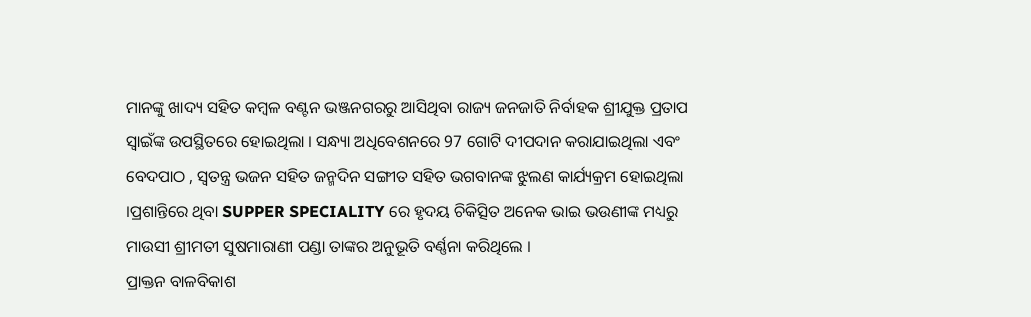ମାନଙ୍କୁ ଖାଦ୍ୟ ସହିତ କମ୍ବଳ ବଣ୍ଟନ ଭଞ୍ଜନଗରରୁ ଆସିଥିବା ରାଜ୍ୟ ଜନଜାତି ନିର୍ବାହକ ଶ୍ରୀଯୁକ୍ତ ପ୍ରତାପ ସ୍ୱାଇଁଙ୍କ ଉପସ୍ଥିତରେ ହୋଇଥିଲା । ସନ୍ଧ୍ୟା ଅଧିବେଶନରେ 97 ଗୋଟି ଦୀପଦାନ କରାଯାଇଥିଲା ଏବଂ ବେଦପାଠ , ସ୍ୱତନ୍ତ୍ର ଭଜନ ସହିତ ଜନ୍ମଦିନ ସଙ୍ଗୀତ ସହିତ ଭଗବାନଙ୍କ ଝୁଲଣ କାର୍ଯ୍ୟକ୍ରମ ହୋଇଥିଲା ।ପ୍ରଶାନ୍ତିରେ ଥିବା SUPPER SPECIALITY ରେ ହୃଦୟ ଚିକିତ୍ସିତ ଅନେକ ଭାଇ ଭଉଣୀଙ୍କ ମଧ୍ୟରୁ ମାଉସୀ ଶ୍ରୀମତୀ ସୁଷମାରାଣୀ ପଣ୍ଡା ତାଙ୍କର ଅନୁଭୂତି ବର୍ଣ୍ଣନା କରିଥିଲେ ।
ପ୍ରାକ୍ତନ ବାଳବିକାଶ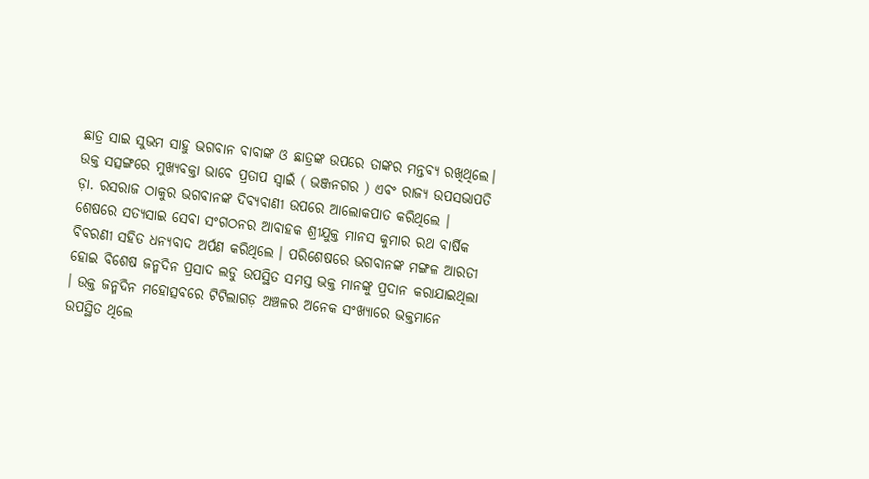ଛାତ୍ର ସାଇ ସୁଭମ ସାହୁ ଭଗବାନ ବାବାଙ୍କ ଓ ଛାତ୍ରଙ୍କ ଉପରେ ତାଙ୍କର ମନ୍ତବ୍ୟ ରଖିଥିଲେ। ଉକ୍ତ ସତ୍ସଙ୍ଗରେ ମୁଖ୍ୟବକ୍ତା ଭାବେ ପ୍ରତାପ ସ୍ୱାଇଁ ( ଭଞ୍ଜନଗର ) ଏବଂ ରାଜ୍ୟ ଉପସଭାପତି ଡ଼ା. ରସରାଜ ଠାକୁର ଭଗବାନଙ୍କ ଦିବ୍ୟବାଣୀ ଉପରେ ଆଲୋକପାତ କରିଥିଲେ । ଶେଷରେ ସତ୍ୟସାଇ ସେବା ସଂଗଠନର ଆବାହକ ଶ୍ରୀଯୁକ୍ତ ମାନସ କୁମାର ରଥ ବାର୍ଷିକ ବିବରଣୀ ସହିତ ଧନ୍ୟବାଦ ଅର୍ପଣ କରିଥିଲେ । ପରିଶେଷରେ ଭଗବାନଙ୍କ ମଙ୍ଗଳ ଆରତୀ ହୋଇ ବିଶେଷ ଜନ୍ମଦିନ ପ୍ରସାଦ ଲଡୁ ଉପସ୍ଥିତ ସମସ୍ତ ଭକ୍ତ ମାନଙ୍କୁ ପ୍ରଦାନ କରାଯାଇଥିଲା । ଉକ୍ତ ଜନ୍ମଦିନ ମହୋତ୍ସବରେ ଟିଟିଲାଗଡ଼ ଅଞ୍ଚଳର ଅନେକ ସଂଖ୍ୟାରେ ଭକ୍ତମାନେ ଉପସ୍ଥିତ ଥିଲେ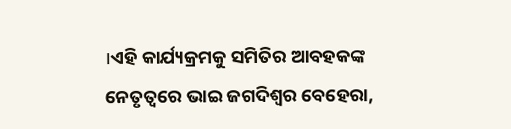।ଏହି କାର୍ଯ୍ୟକ୍ରମକୁ ସମିତିର ଆବହକଙ୍କ ନେତୃତ୍ୱରେ ଭାଇ ଜଗଦିଶ୍ୱର ବେହେରା,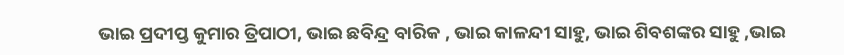ଭାଇ ପ୍ରଦୀପ୍ତ କୁମାର ତ୍ରିପାଠୀ, ଭାଇ ଛବିନ୍ଦ୍ର ବାରିକ , ଭାଇ କାଳନ୍ଦୀ ସାହୁ, ଭାଇ ଶିବଶଙ୍କର ସାହୁ ,ଭାଇ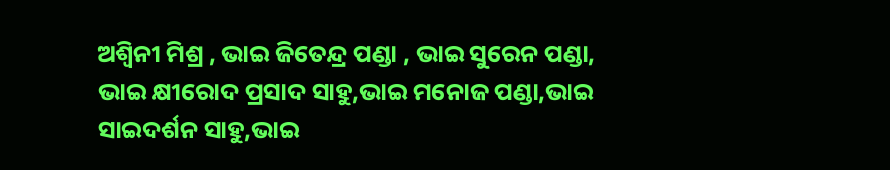ଅଶ୍ୱିନୀ ମିଶ୍ର , ଭାଇ ଜିତେନ୍ଦ୍ର ପଣ୍ଡା , ଭାଇ ସୁରେନ ପଣ୍ଡା, ଭାଇ କ୍ଷୀରୋଦ ପ୍ରସାଦ ସାହୁ,ଭାଇ ମନୋଜ ପଣ୍ଡା,ଭାଇ ସାଇଦର୍ଶନ ସାହୁ,ଭାଇ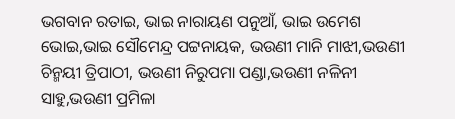ଭଗବାନ ରତାଇ, ଭାଇ ନାରାୟଣ ପନୁଆଁ, ଭାଇ ଉମେଶ ଭୋଇ,ଭାଇ ସୌମେନ୍ଦ୍ର ପଟ୍ଟନାୟକ, ଭଉଣୀ ମାନି ମାଝୀ,ଭଉଣୀ ଚିନ୍ମୟୀ ତ୍ରିପାଠୀ, ଭଉଣୀ ନିରୁପମା ପଣ୍ଡା,ଭଉଣୀ ନଳିନୀ ସାହୁ,ଭଉଣୀ ପ୍ରମିଳା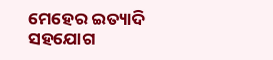ମେହେର ଇତ୍ୟାଦି ସହଯୋଗ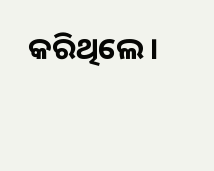କରିଥିଲେ ।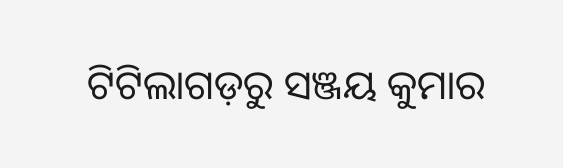ଟିଟିଲାଗଡ଼ରୁ ସଞ୍ଜୟ କୁମାର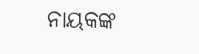ନାୟକଙ୍କ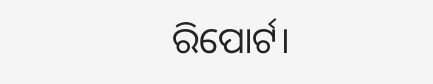ରିପୋର୍ଟ।